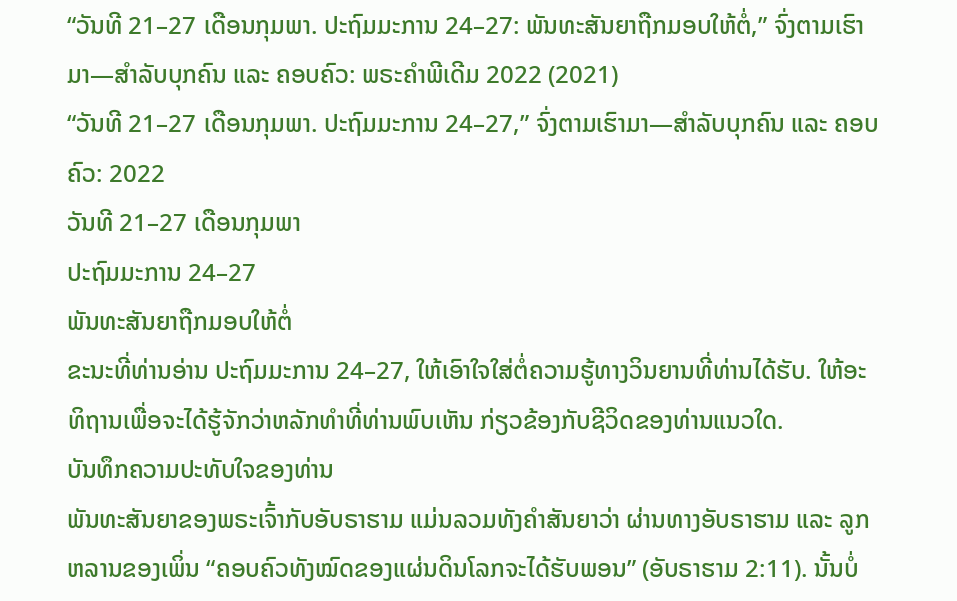“ວັນທີ 21–27 ເດືອນກຸມພາ. ປະຖົມມະການ 24–27: ພັນທະສັນຍາຖືກມອບໃຫ້ຕໍ່,” ຈົ່ງຕາມເຮົາມາ—ສຳລັບບຸກຄົນ ແລະ ຄອບຄົວ: ພຣະຄຳພີເດີມ 2022 (2021)
“ວັນທີ 21–27 ເດືອນກຸມພາ. ປະຖົມມະການ 24–27,” ຈົ່ງຕາມເຮົາມາ—ສຳລັບບຸກຄົນ ແລະ ຄອບຄົວ: 2022
ວັນທີ 21–27 ເດືອນກຸມພາ
ປະຖົມມະການ 24–27
ພັນທະສັນຍາຖືກມອບໃຫ້ຕໍ່
ຂະນະທີ່ທ່ານອ່ານ ປະຖົມມະການ 24–27, ໃຫ້ເອົາໃຈໃສ່ຕໍ່ຄວາມຮູ້ທາງວິນຍານທີ່ທ່ານໄດ້ຮັບ. ໃຫ້ອະທິຖານເພື່ອຈະໄດ້ຮູ້ຈັກວ່າຫລັກທຳທີ່ທ່ານພົບເຫັນ ກ່ຽວຂ້ອງກັບຊີວິດຂອງທ່ານແນວໃດ.
ບັນທຶກຄວາມປະທັບໃຈຂອງທ່ານ
ພັນທະສັນຍາຂອງພຣະເຈົ້າກັບອັບຣາຮາມ ແມ່ນລວມທັງຄຳສັນຍາວ່າ ຜ່ານທາງອັບຣາຮາມ ແລະ ລູກຫລານຂອງເພິ່ນ “ຄອບຄົວທັງໝົດຂອງແຜ່ນດິນໂລກຈະໄດ້ຮັບພອນ” (ອັບຣາຮາມ 2:11). ນັ້ນບໍ່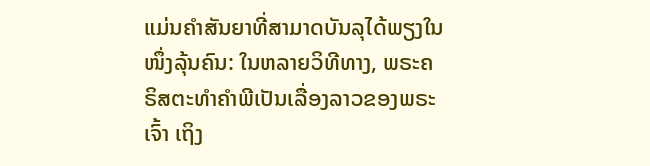ແມ່ນຄຳສັນຍາທີ່ສາມາດບັນລຸໄດ້ພຽງໃນໜຶ່ງລຸ້ນຄົນ: ໃນຫລາຍວິທີທາງ, ພຣະຄຣິສຕະທຳຄຳພີເປັນເລື່ອງລາວຂອງພຣະເຈົ້າ ເຖິງ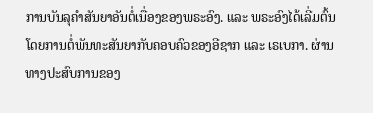ການບັນລຸຄຳສັນຍາອັນຕໍ່ເນື່ອງຂອງພຣະອົງ. ແລະ ພຣະອົງໄດ້ເລີ່ມຕົ້ນໂດຍການຕໍ່ພັນທະສັນຍາກັບຄອບຄົວຂອງອີຊາກ ແລະ ເຣເບກາ. ຜ່ານທາງປະສົບການຂອງ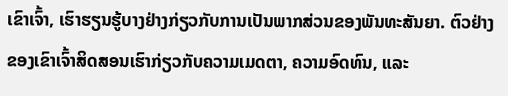ເຂົາເຈົ້າ, ເຮົາຮຽນຮູ້ບາງຢ່າງກ່ຽວກັບການເປັນພາກສ່ວນຂອງພັນທະສັນຍາ. ຕົວຢ່າງຂອງເຂົາເຈົ້າສິດສອນເຮົາກ່ຽວກັບຄວາມເມດຕາ, ຄວາມອົດທົນ, ແລະ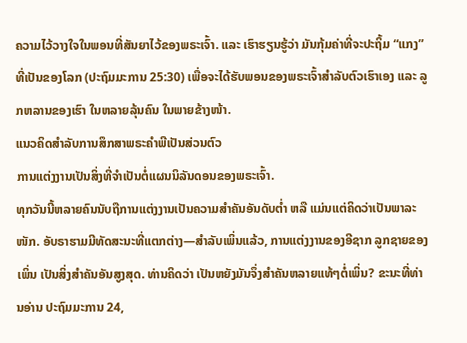ຄວາມໄວ້ວາງໃຈໃນພອນທີ່ສັນຍາໄວ້ຂອງພຣະເຈົ້າ. ແລະ ເຮົາຮຽນຮູ້ວ່າ ມັນກຸ້ມຄ່າທີ່ຈະປະຖິ້ມ “ແກງ” ທີ່ເປັນຂອງໂລກ (ປະຖົມມະການ 25:30) ເພື່ອຈະໄດ້ຮັບພອນຂອງພຣະເຈົ້າສຳລັບຕົວເຮົາເອງ ແລະ ລູກຫລານຂອງເຮົາ ໃນຫລາຍລຸ້ນຄົນ ໃນພາຍຂ້າງໜ້າ.
ແນວຄິດສຳລັບການສຶກສາພຣະຄຳພີເປັນສ່ວນຕົວ
ການແຕ່ງງານເປັນສິ່ງທີ່ຈຳເປັນຕໍ່ແຜນນິລັນດອນຂອງພຣະເຈົ້າ.
ທຸກວັນນີ້ຫລາຍຄົນນັບຖືການແຕ່ງງານເປັນຄວາມສຳຄັນອັນດັບຕ່ຳ ຫລື ແມ່ນແຕ່ຄິດວ່າເປັນພາລະໜັກ. ອັບຣາຮາມມີທັດສະນະທີ່ແຕກຕ່າງ—ສຳລັບເພິ່ນແລ້ວ, ການແຕ່ງງານຂອງອີຊາກ ລູກຊາຍຂອງເພິ່ນ ເປັນສິ່ງສຳຄັນອັນສູງສຸດ. ທ່ານຄິດວ່າ ເປັນຫຍັງມັນຈຶ່ງສຳຄັນຫລາຍແທ້ໆຕໍ່ເພິ່ນ? ຂະນະທີ່ທ່ານອ່ານ ປະຖົມມະການ 24,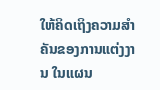ໃຫ້ຄິດເຖິງຄວາມສຳຄັນຂອງການແຕ່ງງານ ໃນແຜນ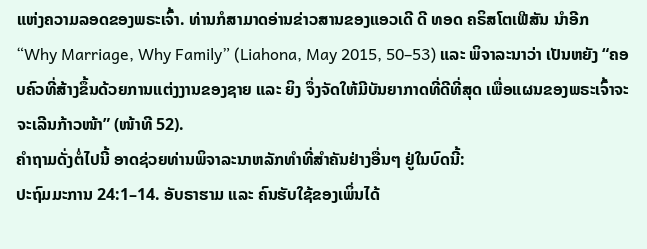ແຫ່ງຄວາມລອດຂອງພຣະເຈົ້າ. ທ່ານກໍສາມາດອ່ານຂ່າວສານຂອງແອວເດີ ດີ ທອດ ຄຣິສໂຕເຟີສັນ ນຳອີກ “Why Marriage, Why Family” (Liahona, May 2015, 50–53) ແລະ ພິຈາລະນາວ່າ ເປັນຫຍັງ “ຄອບຄົວທີ່ສ້າງຂຶ້ນດ້ວຍການແຕ່ງງານຂອງຊາຍ ແລະ ຍິງ ຈຶ່ງຈັດໃຫ້ມີບັນຍາກາດທີ່ດີທີ່ສຸດ ເພື່ອແຜນຂອງພຣະເຈົ້າຈະ ຈະເລີນກ້າວໜ້າ” (ໜ້າທີ 52).
ຄຳຖາມດັ່ງຕໍ່ໄປນີ້ ອາດຊ່ວຍທ່ານພິຈາລະນາຫລັກທຳທີ່ສຳຄັນຢ່າງອື່ນໆ ຢູ່ໃນບົດນີ້:
ປະຖົມມະການ 24:1–14. ອັບຣາຮາມ ແລະ ຄົນຮັບໃຊ້ຂອງເພິ່ນໄດ້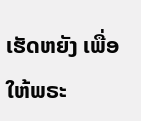ເຮັດຫຍັງ ເພື່ອໃຫ້ພຣະ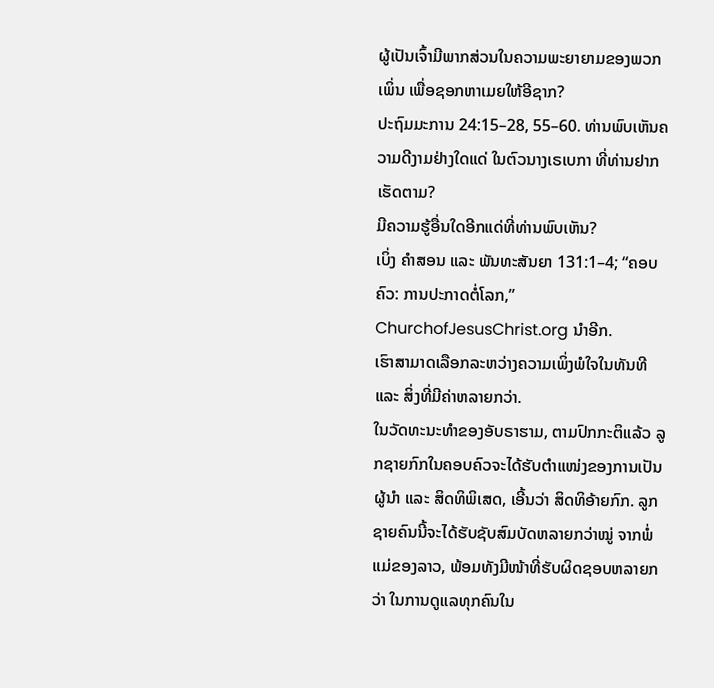ຜູ້ເປັນເຈົ້າມີພາກສ່ວນໃນຄວາມພະຍາຍາມຂອງພວກເພິ່ນ ເພື່ອຊອກຫາເມຍໃຫ້ອີຊາກ?
ປະຖົມມະການ 24:15–28, 55–60. ທ່ານພົບເຫັນຄວາມດີງາມຢ່າງໃດແດ່ ໃນຕົວນາງເຣເບກາ ທີ່ທ່ານຢາກເຮັດຕາມ?
ມີຄວາມຮູ້ອື່ນໃດອີກແດ່ທີ່ທ່ານພົບເຫັນ?
ເບິ່ງ ຄຳສອນ ແລະ ພັນທະສັນຍາ 131:1–4; “ຄອບຄົວ: ການປະກາດຕໍ່ໂລກ,” ChurchofJesusChrist.org ນຳອີກ.
ເຮົາສາມາດເລືອກລະຫວ່າງຄວາມເພິ່ງພໍໃຈໃນທັນທີ ແລະ ສິ່ງທີ່ມີຄ່າຫລາຍກວ່າ.
ໃນວັດທະນະທຳຂອງອັບຣາຮາມ, ຕາມປົກກະຕິແລ້ວ ລູກຊາຍກົກໃນຄອບຄົວຈະໄດ້ຮັບຕຳແໜ່ງຂອງການເປັນຜູ້ນຳ ແລະ ສິດທິພິເສດ, ເອີ້ນວ່າ ສິດທິອ້າຍກົກ. ລູກຊາຍຄົນນີ້ຈະໄດ້ຮັບຊັບສົມບັດຫລາຍກວ່າໝູ່ ຈາກພໍ່ແມ່ຂອງລາວ, ພ້ອມທັງມີໜ້າທີ່ຮັບຜິດຊອບຫລາຍກວ່າ ໃນການດູແລທຸກຄົນໃນ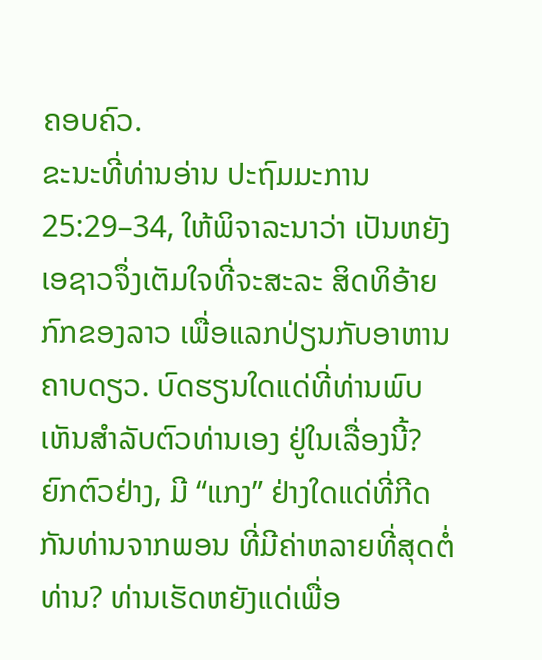ຄອບຄົວ.
ຂະນະທີ່ທ່ານອ່ານ ປະຖົມມະການ 25:29–34, ໃຫ້ພິຈາລະນາວ່າ ເປັນຫຍັງເອຊາວຈຶ່ງເຕັມໃຈທີ່ຈະສະລະ ສິດທິອ້າຍກົກຂອງລາວ ເພື່ອແລກປ່ຽນກັບອາຫານຄາບດຽວ. ບົດຮຽນໃດແດ່ທີ່ທ່ານພົບເຫັນສຳລັບຕົວທ່ານເອງ ຢູ່ໃນເລື່ອງນີ້? ຍົກຕົວຢ່າງ, ມີ “ແກງ” ຢ່າງໃດແດ່ທີ່ກີດກັນທ່ານຈາກພອນ ທີ່ມີຄ່າຫລາຍທີ່ສຸດຕໍ່ທ່ານ? ທ່ານເຮັດຫຍັງແດ່ເພື່ອ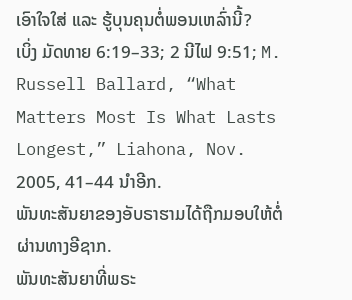ເອົາໃຈໃສ່ ແລະ ຮູ້ບຸນຄຸນຕໍ່ພອນເຫລົ່ານີ້?
ເບິ່ງ ມັດທາຍ 6:19–33; 2 ນີໄຟ 9:51; M. Russell Ballard, “What Matters Most Is What Lasts Longest,” Liahona, Nov. 2005, 41–44 ນຳອີກ.
ພັນທະສັນຍາຂອງອັບຣາຮາມໄດ້ຖືກມອບໃຫ້ຕໍ່ຜ່ານທາງອີຊາກ.
ພັນທະສັນຍາທີ່ພຣະ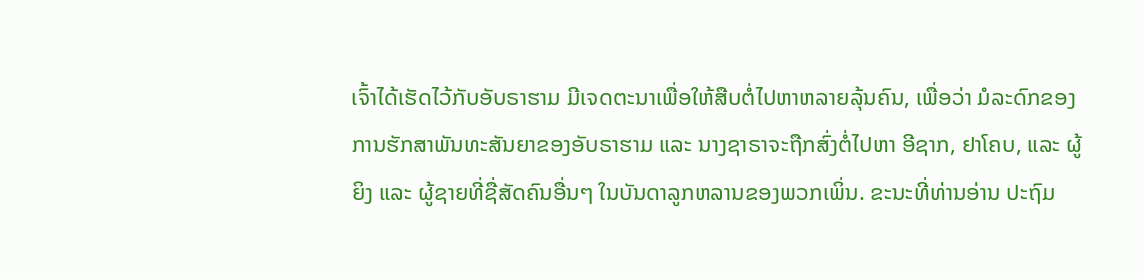ເຈົ້າໄດ້ເຮັດໄວ້ກັບອັບຣາຮາມ ມີເຈດຕະນາເພື່ອໃຫ້ສືບຕໍ່ໄປຫາຫລາຍລຸ້ນຄົນ, ເພື່ອວ່າ ມໍລະດົກຂອງການຮັກສາພັນທະສັນຍາຂອງອັບຣາຮາມ ແລະ ນາງຊາຣາຈະຖືກສົ່ງຕໍ່ໄປຫາ ອີຊາກ, ຢາໂຄບ, ແລະ ຜູ້ຍິງ ແລະ ຜູ້ຊາຍທີ່ຊື່ສັດຄົນອື່ນໆ ໃນບັນດາລູກຫລານຂອງພວກເພິ່ນ. ຂະນະທີ່ທ່ານອ່ານ ປະຖົມ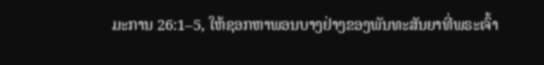ມະການ 26:1–5, ໃຫ້ຊອກຫາພອນບາງຢ່າງຂອງພັນທະສັນຍາທີ່ພຣະເຈົ້າ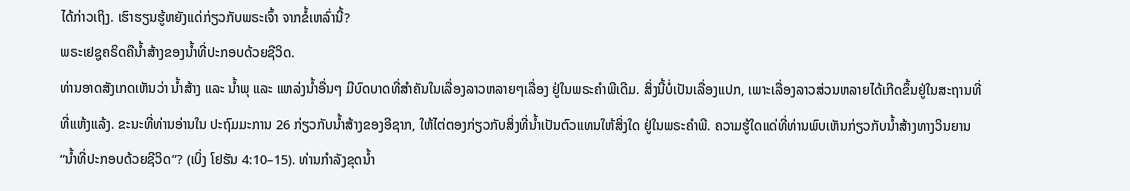ໄດ້ກ່າວເຖິງ. ເຮົາຮຽນຮູ້ຫຍັງແດ່ກ່ຽວກັບພຣະເຈົ້າ ຈາກຂໍ້ເຫລົ່ານີ້?
ພຣະເຢຊູຄຣິດຄືນ້ຳສ້າງຂອງນ້ຳທີ່ປະກອບດ້ວຍຊີວິດ.
ທ່ານອາດສັງເກດເຫັນວ່າ ນ້ຳສ້າງ ແລະ ນ້ຳພຸ ແລະ ແຫລ່ງນ້ຳອື່ນໆ ມີບົດບາດທີ່ສຳຄັນໃນເລື່ອງລາວຫລາຍໆເລື່ອງ ຢູ່ໃນພຣະຄຳພີເດີມ. ສິ່ງນີ້ບໍ່ເປັນເລື່ອງແປກ, ເພາະເລື່ອງລາວສ່ວນຫລາຍໄດ້ເກີດຂຶ້ນຢູ່ໃນສະຖານທີ່ ທີ່ແຫ້ງແລ້ງ. ຂະນະທີ່ທ່ານອ່ານໃນ ປະຖົມມະການ 26 ກ່ຽວກັບນ້ຳສ້າງຂອງອີຊາກ, ໃຫ້ໄຕ່ຕອງກ່ຽວກັບສິ່ງທີ່ນ້ຳເປັນຕົວແທນໃຫ້ສິ່ງໃດ ຢູ່ໃນພຣະຄຳພີ. ຄວາມຮູ້ໃດແດ່ທີ່ທ່ານພົບເຫັນກ່ຽວກັບນ້ຳສ້າງທາງວິນຍານ “ນ້ຳທີ່ປະກອບດ້ວຍຊີວິດ”? (ເບິ່ງ ໂຢຮັນ 4:10–15). ທ່ານກຳລັງຂຸດນ້ຳ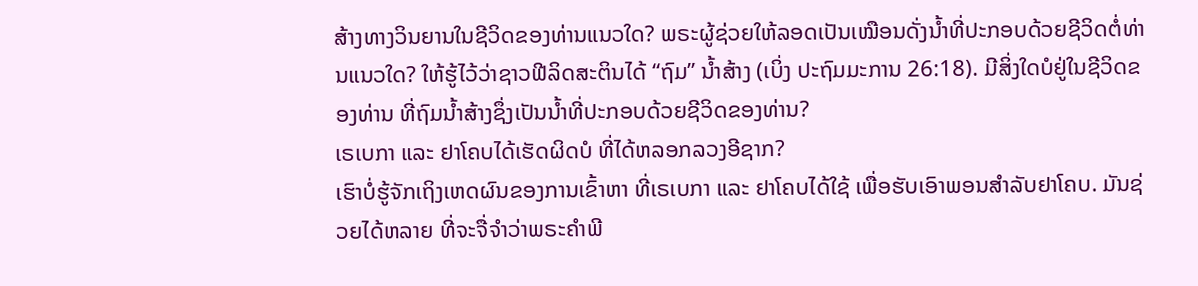ສ້າງທາງວິນຍານໃນຊີວິດຂອງທ່ານແນວໃດ? ພຣະຜູ້ຊ່ວຍໃຫ້ລອດເປັນເໝືອນດັ່ງນ້ຳທີ່ປະກອບດ້ວຍຊີວິດຕໍ່ທ່ານແນວໃດ? ໃຫ້ຮູ້ໄວ້ວ່າຊາວຟີລິດສະຕິນໄດ້ “ຖົມ” ນ້ຳສ້າງ (ເບິ່ງ ປະຖົມມະການ 26:18). ມີສິ່ງໃດບໍຢູ່ໃນຊີວິດຂອງທ່ານ ທີ່ຖົມນ້ຳສ້າງຊຶ່ງເປັນນ້ຳທີ່ປະກອບດ້ວຍຊີວິດຂອງທ່ານ?
ເຣເບກາ ແລະ ຢາໂຄບໄດ້ເຮັດຜິດບໍ ທີ່ໄດ້ຫລອກລວງອີຊາກ?
ເຮົາບໍ່ຮູ້ຈັກເຖິງເຫດຜົນຂອງການເຂົ້າຫາ ທີ່ເຣເບກາ ແລະ ຢາໂຄບໄດ້ໃຊ້ ເພື່ອຮັບເອົາພອນສຳລັບຢາໂຄບ. ມັນຊ່ວຍໄດ້ຫລາຍ ທີ່ຈະຈື່ຈຳວ່າພຣະຄຳພີ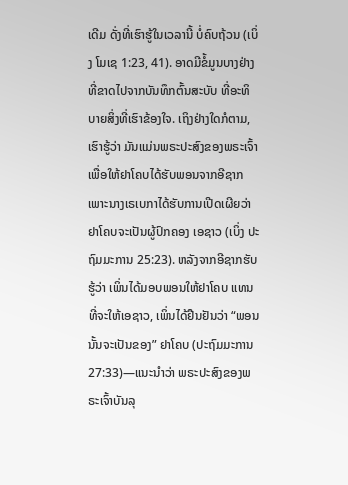ເດີມ ດັ່ງທີ່ເຮົາຮູ້ໃນເວລານີ້ ບໍ່ຄົບຖ້ວນ (ເບິ່ງ ໂມເຊ 1:23, 41). ອາດມີຂໍ້ມູນບາງຢ່າງທີ່ຂາດໄປຈາກບັນທຶກຕົ້ນສະບັບ ທີ່ອະທິບາຍສິ່ງທີ່ເຮົາຂ້ອງໃຈ. ເຖິງຢ່າງໃດກໍຕາມ, ເຮົາຮູ້ວ່າ ມັນແມ່ນພຣະປະສົງຂອງພຣະເຈົ້າ ເພື່ອໃຫ້ຢາໂຄບໄດ້ຮັບພອນຈາກອີຊາກ ເພາະນາງເຣເບກາໄດ້ຮັບການເປີດເຜີຍວ່າ ຢາໂຄບຈະເປັນຜູ້ປົກຄອງ ເອຊາວ (ເບິ່ງ ປະຖົມມະການ 25:23). ຫລັງຈາກອີຊາກຮັບຮູ້ວ່າ ເພິ່ນໄດ້ມອບພອນໃຫ້ຢາໂຄບ ແທນທີ່ຈະໃຫ້ເອຊາວ, ເພິ່ນໄດ້ຢືນຢັນວ່າ “ພອນນັ້ນຈະເປັນຂອງ” ຢາໂຄບ (ປະຖົມມະການ 27:33)—ແນະນຳວ່າ ພຣະປະສົງຂອງພຣະເຈົ້າບັນລຸ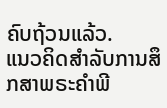ຄົບຖ້ວນແລ້ວ.
ແນວຄິດສຳລັບການສຶກສາພຣະຄຳພີ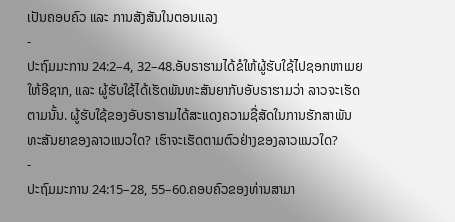ເປັນຄອບຄົວ ແລະ ການສັງສັນໃນຕອນແລງ
-
ປະຖົມມະການ 24:2–4, 32–48.ອັບຣາຮາມໄດ້ຂໍໃຫ້ຜູ້ຮັບໃຊ້ໄປຊອກຫາເມຍໃຫ້ອີຊາກ, ແລະ ຜູ້ຮັບໃຊ້ໄດ້ເຮັດພັນທະສັນຍາກັບອັບຣາຮາມວ່າ ລາວຈະເຮັດຕາມນັ້ນ. ຜູ້ຮັບໃຊ້ຂອງອັບຣາຮາມໄດ້ສະແດງຄວາມຊື່ສັດໃນການຮັກສາພັນທະສັນຍາຂອງລາວແນວໃດ? ເຮົາຈະເຮັດຕາມຕົວຢ່າງຂອງລາວແນວໃດ?
-
ປະຖົມມະການ 24:15–28, 55–60.ຄອບຄົວຂອງທ່ານສາມາ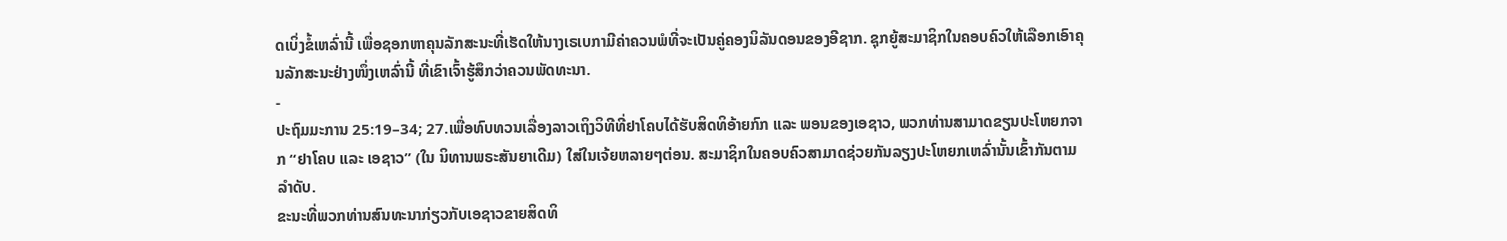ດເບິ່ງຂໍ້ເຫລົ່ານີ້ ເພື່ອຊອກຫາຄຸນລັກສະນະທີ່ເຮັດໃຫ້ນາງເຣເບກາມີຄ່າຄວນພໍທີ່ຈະເປັນຄູ່ຄອງນິລັນດອນຂອງອີຊາກ. ຊຸກຍູ້ສະມາຊິກໃນຄອບຄົວໃຫ້ເລືອກເອົາຄຸນລັກສະນະຢ່າງໜຶ່ງເຫລົ່ານີ້ ທີ່ເຂົາເຈົ້າຮູ້ສຶກວ່າຄວນພັດທະນາ.
-
ປະຖົມມະການ 25:19–34; 27.ເພື່ອທົບທວນເລື່ອງລາວເຖິງວິທີທີ່ຢາໂຄບໄດ້ຮັບສິດທິອ້າຍກົກ ແລະ ພອນຂອງເອຊາວ, ພວກທ່ານສາມາດຂຽນປະໂຫຍກຈາກ “ຢາໂຄບ ແລະ ເອຊາວ” (ໃນ ນິທານພຣະສັນຍາເດີມ) ໃສ່ໃນເຈ້ຍຫລາຍໆຕ່ອນ. ສະມາຊິກໃນຄອບຄົວສາມາດຊ່ວຍກັນລຽງປະໂຫຍກເຫລົ່ານັ້ນເຂົ້າກັນຕາມລຳດັບ.
ຂະນະທີ່ພວກທ່ານສົນທະນາກ່ຽວກັບເອຊາວຂາຍສິດທິ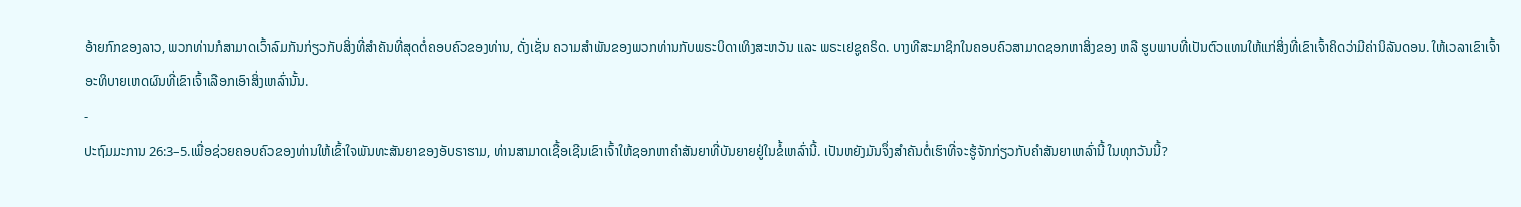ອ້າຍກົກຂອງລາວ, ພວກທ່ານກໍສາມາດເວົ້າລົມກັນກ່ຽວກັບສິ່ງທີ່ສຳຄັນທີ່ສຸດຕໍ່ຄອບຄົວຂອງທ່ານ, ດັ່ງເຊັ່ນ ຄວາມສຳພັນຂອງພວກທ່ານກັບພຣະບິດາເທິງສະຫວັນ ແລະ ພຣະເຢຊູຄຣິດ. ບາງທີສະມາຊິກໃນຄອບຄົວສາມາດຊອກຫາສິ່ງຂອງ ຫລື ຮູບພາບທີ່ເປັນຕົວແທນໃຫ້ແກ່ສິ່ງທີ່ເຂົາເຈົ້າຄິດວ່າມີຄ່ານິລັນດອນ. ໃຫ້ເວລາເຂົາເຈົ້າອະທິບາຍເຫດຜົນທີ່ເຂົາເຈົ້າເລືອກເອົາສິ່ງເຫລົ່ານັ້ນ.
-
ປະຖົມມະການ 26:3–5.ເພື່ອຊ່ວຍຄອບຄົວຂອງທ່ານໃຫ້ເຂົ້າໃຈພັນທະສັນຍາຂອງອັບຣາຮາມ, ທ່ານສາມາດເຊື້ອເຊີນເຂົາເຈົ້າໃຫ້ຊອກຫາຄຳສັນຍາທີ່ບັນຍາຍຢູ່ໃນຂໍ້ເຫລົ່ານີ້. ເປັນຫຍັງມັນຈຶ່ງສຳຄັນຕໍ່ເຮົາທີ່ຈະຮູ້ຈັກກ່ຽວກັບຄຳສັນຍາເຫລົ່ານີ້ ໃນທຸກວັນນີ້?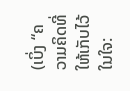(ເບິ່ງ “ຄວາມຄິດທີ່ໃຫ້ເກັບໄວ້ໃນໃຈ: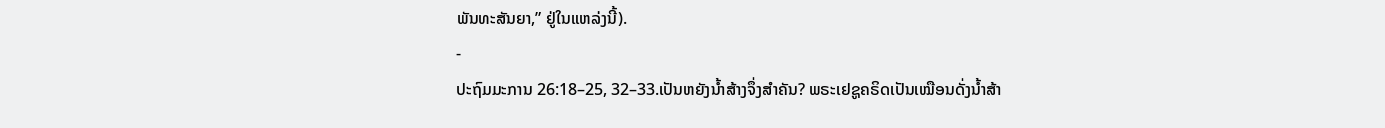ພັນທະສັນຍາ,” ຢູ່ໃນແຫລ່ງນີ້).
-
ປະຖົມມະການ 26:18–25, 32–33.ເປັນຫຍັງນ້ຳສ້າງຈຶ່ງສຳຄັນ? ພຣະເຢຊູຄຣິດເປັນເໝືອນດັ່ງນ້ຳສ້າ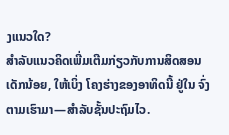ງແນວໃດ?
ສຳລັບແນວຄິດເພີ່ມເຕີມກ່ຽວກັບການສິດສອນເດັກນ້ອຍ, ໃຫ້ເບິ່ງ ໂຄງຮ່າງຂອງອາທິດນີ້ ຢູ່ໃນ ຈົ່ງຕາມເຮົາມາ—ສຳລັບຊັ້ນປະຖົມໄວ.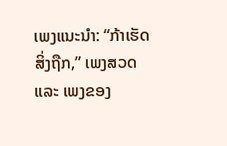ເພງແນະນຳ: “ກ້າເຮັດສິ່ງຖືກ,” ເພງສວດ ແລະ ເພງຂອງ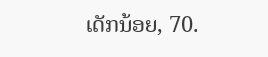ເດັກນ້ອຍ, 70.